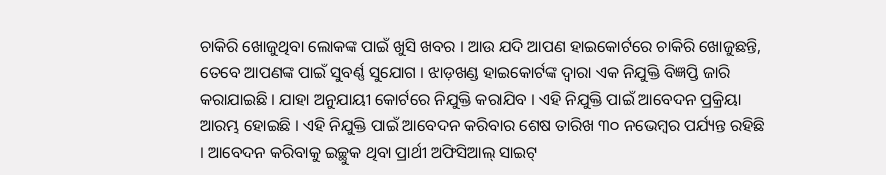ଚାକିରି ଖୋଜୁଥିବା ଲୋକଙ୍କ ପାଇଁ ଖୁସି ଖବର । ଆଉ ଯଦି ଆପଣ ହାଇକୋର୍ଟରେ ଚାକିରି ଖୋଜୁଛନ୍ତି, ତେବେ ଆପଣଙ୍କ ପାଇଁ ସୁବର୍ଣ୍ଣ ସୁଯୋଗ । ଝାଡ଼ଖଣ୍ଡ ହାଇକୋର୍ଟଙ୍କ ଦ୍ୱାରା ଏକ ନିଯୁକ୍ତି ବିଜ୍ଞପ୍ତି ଜାରି କରାଯାଇଛି । ଯାହା ଅନୁଯାୟୀ କୋର୍ଟରେ ନିଯୁକ୍ତି କରାଯିବ । ଏହି ନିଯୁକ୍ତି ପାଇଁ ଆବେଦନ ପ୍ରକ୍ରିୟା ଆରମ୍ଭ ହୋଇଛି । ଏହି ନିଯୁକ୍ତି ପାଇଁ ଆବେଦନ କରିବାର ଶେଷ ତାରିଖ ୩୦ ନଭେମ୍ବର ପର୍ଯ୍ୟନ୍ତ ରହିଛି । ଆବେଦନ କରିବାକୁ ଇଚ୍ଛୁକ ଥିବା ପ୍ରାର୍ଥୀ ଅଫିସିଆଲ୍ ସାଇଟ୍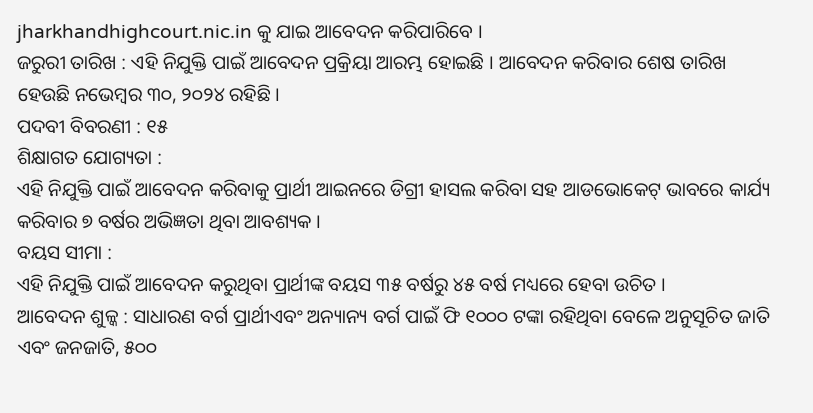jharkhandhighcourt.nic.in କୁ ଯାଇ ଆବେଦନ କରିପାରିବେ ।
ଜରୁରୀ ତାରିଖ : ଏହି ନିଯୁକ୍ତି ପାଇଁ ଆବେଦନ ପ୍ରକ୍ରିୟା ଆରମ୍ଭ ହୋଇଛି । ଆବେଦନ କରିବାର ଶେଷ ତାରିଖ ହେଉଛି ନଭେମ୍ବର ୩୦, ୨୦୨୪ ରହିଛି ।
ପଦବୀ ବିବରଣୀ : ୧୫
ଶିକ୍ଷାଗତ ଯୋଗ୍ୟତା :
ଏହି ନିଯୁକ୍ତି ପାଇଁ ଆବେଦନ କରିବାକୁ ପ୍ରାର୍ଥୀ ଆଇନରେ ଡିଗ୍ରୀ ହାସଲ କରିବା ସହ ଆଡଭୋକେଟ୍ ଭାବରେ କାର୍ଯ୍ୟ କରିବାର ୭ ବର୍ଷର ଅଭିଜ୍ଞତା ଥିବା ଆବଶ୍ୟକ ।
ବୟସ ସୀମା :
ଏହି ନିଯୁକ୍ତି ପାଇଁ ଆବେଦନ କରୁଥିବା ପ୍ରାର୍ଥୀଙ୍କ ବୟସ ୩୫ ବର୍ଷରୁ ୪୫ ବର୍ଷ ମଧ୍ୟରେ ହେବା ଉଚିତ ।
ଆବେଦନ ଶୁଳ୍କ : ସାଧାରଣ ବର୍ଗ ପ୍ରାର୍ଥୀଏବଂ ଅନ୍ୟାନ୍ୟ ବର୍ଗ ପାଇଁ ଫି ୧୦୦୦ ଟଙ୍କା ରହିଥିବା ବେଳେ ଅନୁସୂଚିତ ଜାତି ଏବଂ ଜନଜାତି, ୫୦୦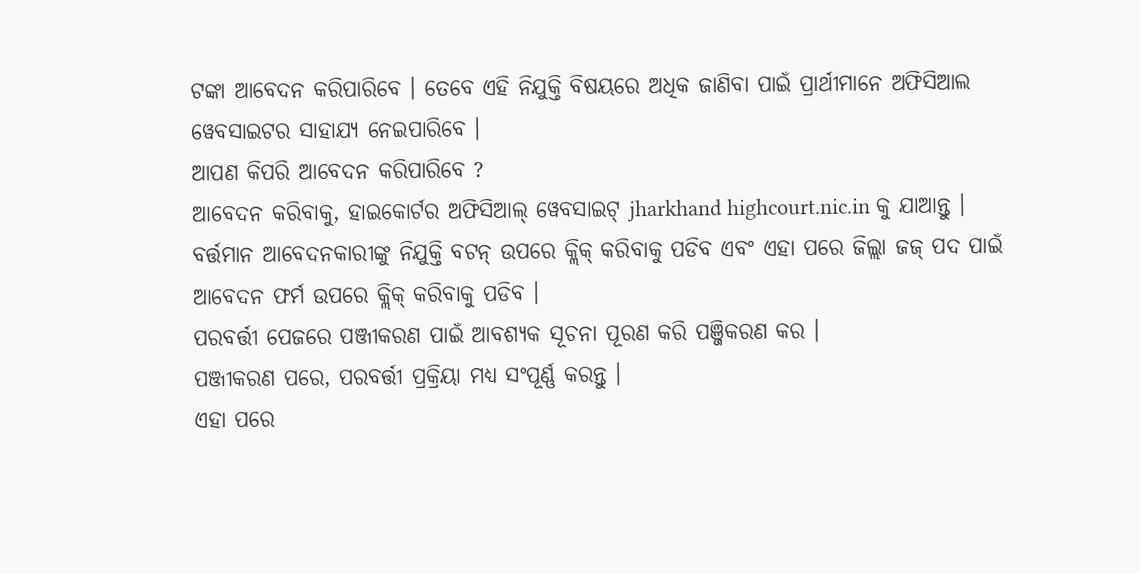ଟଙ୍କା ଆବେଦନ କରିପାରିବେ । ତେବେ ଏହି ନିଯୁକ୍ତି ବିଷୟରେ ଅଧିକ ଜାଣିବା ପାଇଁ ପ୍ରାର୍ଥୀମାନେ ଅଫିସିଆଲ ୱେବସାଇଟର ସାହାଯ୍ୟ ନେଇପାରିବେ ।
ଆପଣ କିପରି ଆବେଦନ କରିପାରିବେ ?
ଆବେଦନ କରିବାକୁ, ହାଇକୋର୍ଟର ଅଫିସିଆଲ୍ ୱେବସାଇଟ୍ jharkhand highcourt.nic.in କୁ ଯାଆନ୍ତୁ ।
ବର୍ତ୍ତମାନ ଆବେଦନକାରୀଙ୍କୁ ନିଯୁକ୍ତି ବଟନ୍ ଉପରେ କ୍ଲିକ୍ କରିବାକୁ ପଡିବ ଏବଂ ଏହା ପରେ ଜିଲ୍ଲା ଜଜ୍ ପଦ ପାଇଁ ଆବେଦନ ଫର୍ମ ଉପରେ କ୍ଲିକ୍ କରିବାକୁ ପଡିବ ।
ପରବର୍ତ୍ତୀ ପେଜରେ ପଞ୍ଜୀକରଣ ପାଇଁ ଆବଶ୍ୟକ ସୂଚନା ପୂରଣ କରି ପଞ୍ଜିକରଣ କର ।
ପଞ୍ଜୀକରଣ ପରେ, ପରବର୍ତ୍ତୀ ପ୍ରକ୍ରିୟା ମଧ୍ୟ ସଂପୂର୍ଣ୍ଣ କରନ୍ତୁ ।
ଏହା ପରେ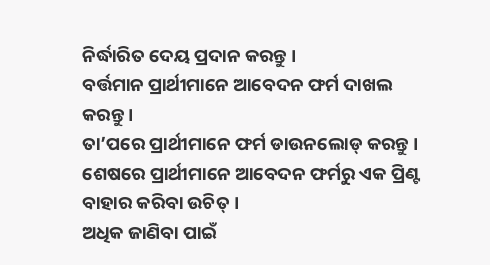ନିର୍ଦ୍ଧାରିତ ଦେୟ ପ୍ରଦାନ କରନ୍ତୁ ।
ବର୍ତ୍ତମାନ ପ୍ରାର୍ଥୀମାନେ ଆବେଦନ ଫର୍ମ ଦାଖଲ କରନ୍ତୁ ।
ତା’ପରେ ପ୍ରାର୍ଥୀମାନେ ଫର୍ମ ଡାଉନଲୋଡ୍ କରନ୍ତୁ ।
ଶେଷରେ ପ୍ରାର୍ଥୀମାନେ ଆବେଦନ ଫର୍ମରୁ ଏକ ପ୍ରିଣ୍ଟ ବାହାର କରିବା ଉଚିତ୍ ।
ଅଧିକ ଜାଣିବା ପାଇଁ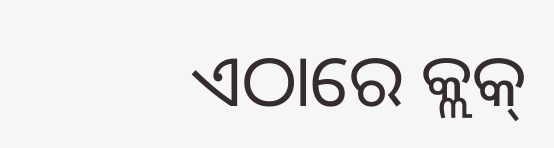ଏଠାରେ କ୍ଲକ୍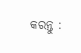କରନ୍ତୁ :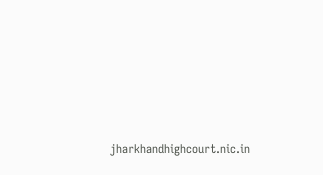jharkhandhighcourt.nic.in